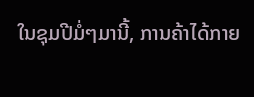ໃນຊຸມປີມໍ່ໆມານີ້, ການຄ້າໄດ້ກາຍ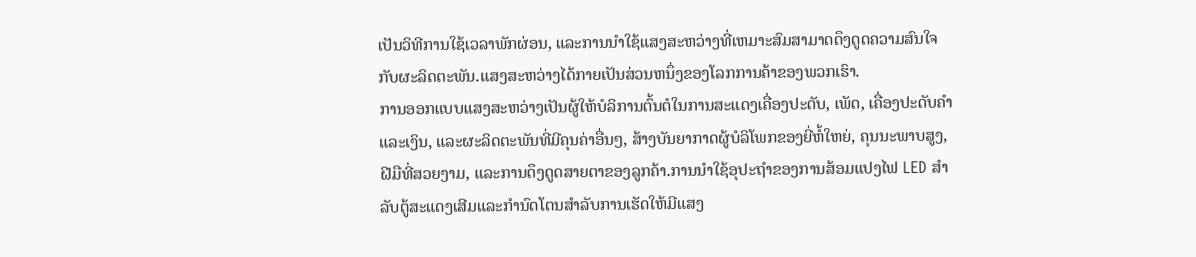ເປັນວິທີການໃຊ້ເວລາພັກຜ່ອນ, ແລະການນໍາໃຊ້ແສງສະຫວ່າງທີ່ເຫມາະສົມສາມາດດຶງດູດຄວາມສົນໃຈກັບຜະລິດຕະພັນ.ແສງສະຫວ່າງໄດ້ກາຍເປັນສ່ວນຫນຶ່ງຂອງໂລກການຄ້າຂອງພວກເຮົາ.
ການອອກແບບແສງສະຫວ່າງເປັນຜູ້ໃຫ້ບໍລິການຕົ້ນຕໍໃນການສະແດງເຄື່ອງປະດັບ, ເພັດ, ເຄື່ອງປະດັບຄໍາແລະເງິນ, ແລະຜະລິດຕະພັນທີ່ມີຄຸນຄ່າອື່ນໆ, ສ້າງບັນຍາກາດຜູ້ບໍລິໂພກຂອງຍີ່ຫໍ້ໃຫຍ່, ຄຸນນະພາບສູງ, ຝີມືທີ່ສວຍງາມ, ແລະການດຶງດູດສາຍຕາຂອງລູກຄ້າ.ການນໍາໃຊ້ອຸປະຖໍາຂອງການສ້ອມແປງໄຟ LED ສໍາລັບຕູ້ສະແດງເສີມແລະກໍານົດໂຕນສໍາລັບການເຮັດໃຫ້ມີແສງ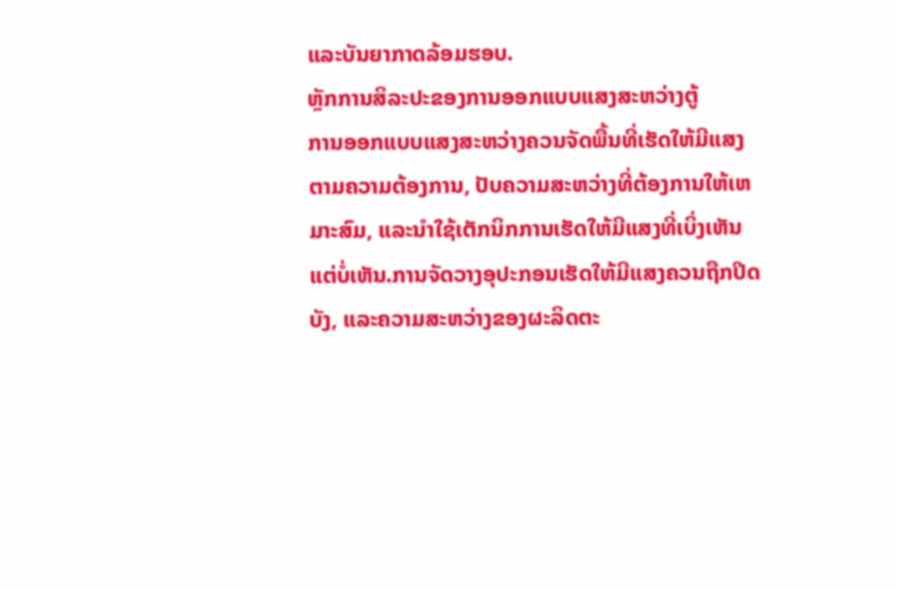ແລະບັນຍາກາດລ້ອມຮອບ.
ຫຼັກການສິລະປະຂອງການອອກແບບແສງສະຫວ່າງຕູ້
ການອອກແບບແສງສະຫວ່າງຄວນຈັດພື້ນທີ່ເຮັດໃຫ້ມີແສງຕາມຄວາມຕ້ອງການ, ປັບຄວາມສະຫວ່າງທີ່ຕ້ອງການໃຫ້ເຫມາະສົມ, ແລະນໍາໃຊ້ເຕັກນິກການເຮັດໃຫ້ມີແສງທີ່ເບິ່ງເຫັນແຕ່ບໍ່ເຫັນ.ການຈັດວາງອຸປະກອນເຮັດໃຫ້ມີແສງຄວນຖືກປິດບັງ, ແລະຄວາມສະຫວ່າງຂອງຜະລິດຕະ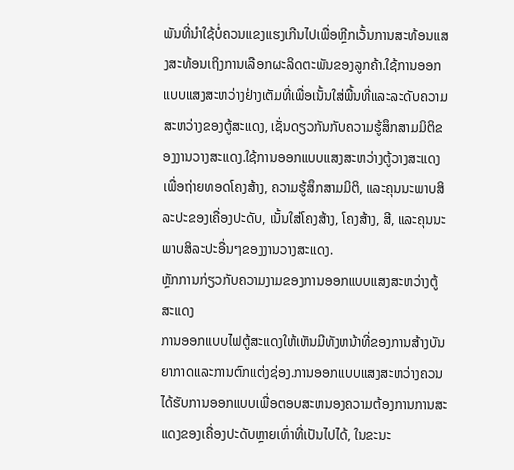ພັນທີ່ນໍາໃຊ້ບໍ່ຄວນແຂງແຮງເກີນໄປເພື່ອຫຼີກເວັ້ນການສະທ້ອນແສງສະທ້ອນເຖິງການເລືອກຜະລິດຕະພັນຂອງລູກຄ້າ.ໃຊ້ການອອກແບບແສງສະຫວ່າງຢ່າງເຕັມທີ່ເພື່ອເນັ້ນໃສ່ພື້ນທີ່ແລະລະດັບຄວາມສະຫວ່າງຂອງຕູ້ສະແດງ, ເຊັ່ນດຽວກັນກັບຄວາມຮູ້ສຶກສາມມິຕິຂອງງານວາງສະແດງ.ໃຊ້ການອອກແບບແສງສະຫວ່າງຕູ້ວາງສະແດງເພື່ອຖ່າຍທອດໂຄງສ້າງ, ຄວາມຮູ້ສຶກສາມມິຕິ, ແລະຄຸນນະພາບສິລະປະຂອງເຄື່ອງປະດັບ, ເນັ້ນໃສ່ໂຄງສ້າງ, ໂຄງສ້າງ, ສີ, ແລະຄຸນນະພາບສິລະປະອື່ນໆຂອງງານວາງສະແດງ.
ຫຼັກການກ່ຽວກັບຄວາມງາມຂອງການອອກແບບແສງສະຫວ່າງຕູ້ສະແດງ
ການອອກແບບໄຟຕູ້ສະແດງໃຫ້ເຫັນມີທັງຫນ້າທີ່ຂອງການສ້າງບັນຍາກາດແລະການຕົກແຕ່ງຊ່ອງ.ການອອກແບບແສງສະຫວ່າງຄວນໄດ້ຮັບການອອກແບບເພື່ອຕອບສະຫນອງຄວາມຕ້ອງການການສະແດງຂອງເຄື່ອງປະດັບຫຼາຍເທົ່າທີ່ເປັນໄປໄດ້, ໃນຂະນະ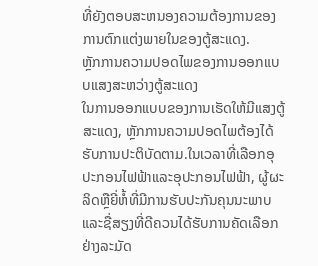ທີ່ຍັງຕອບສະຫນອງຄວາມຕ້ອງການຂອງການຕົກແຕ່ງພາຍໃນຂອງຕູ້ສະແດງ.
ຫຼັກການຄວາມປອດໄພຂອງການອອກແບບແສງສະຫວ່າງຕູ້ສະແດງ
ໃນການອອກແບບຂອງການເຮັດໃຫ້ມີແສງຕູ້ສະແດງ, ຫຼັກການຄວາມປອດໄພຕ້ອງໄດ້ຮັບການປະຕິບັດຕາມ.ໃນເວລາທີ່ເລືອກອຸປະກອນໄຟຟ້າແລະອຸປະກອນໄຟຟ້າ, ຜູ້ຜະລິດຫຼືຍີ່ຫໍ້ທີ່ມີການຮັບປະກັນຄຸນນະພາບແລະຊື່ສຽງທີ່ດີຄວນໄດ້ຮັບການຄັດເລືອກຢ່າງລະມັດ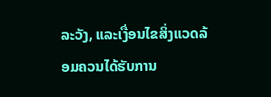ລະວັງ, ແລະເງື່ອນໄຂສິ່ງແວດລ້ອມຄວນໄດ້ຮັບການ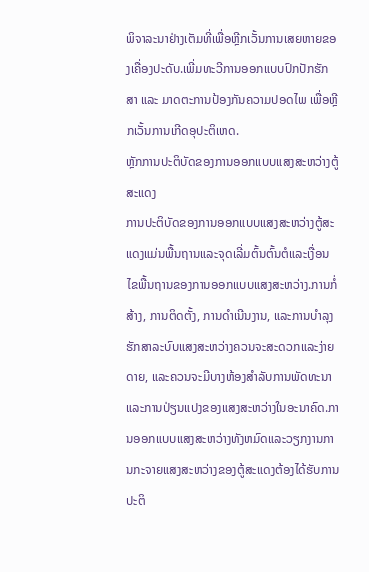ພິຈາລະນາຢ່າງເຕັມທີ່ເພື່ອຫຼີກເວັ້ນການເສຍຫາຍຂອງເຄື່ອງປະດັບ.ເພີ່ມທະວີການອອກແບບປົກປັກຮັກສາ ແລະ ມາດຕະການປ້ອງກັນຄວາມປອດໄພ ເພື່ອຫຼີກເວັ້ນການເກີດອຸປະຕິເຫດ.
ຫຼັກການປະຕິບັດຂອງການອອກແບບແສງສະຫວ່າງຕູ້ສະແດງ
ການປະຕິບັດຂອງການອອກແບບແສງສະຫວ່າງຕູ້ສະແດງແມ່ນພື້ນຖານແລະຈຸດເລີ່ມຕົ້ນຕົ້ນຕໍແລະເງື່ອນໄຂພື້ນຖານຂອງການອອກແບບແສງສະຫວ່າງ.ການກໍ່ສ້າງ, ການຕິດຕັ້ງ, ການດໍາເນີນງານ, ແລະການບໍາລຸງຮັກສາລະບົບແສງສະຫວ່າງຄວນຈະສະດວກແລະງ່າຍດາຍ, ແລະຄວນຈະມີບາງຫ້ອງສໍາລັບການພັດທະນາແລະການປ່ຽນແປງຂອງແສງສະຫວ່າງໃນອະນາຄົດ.ການອອກແບບແສງສະຫວ່າງທັງຫມົດແລະວຽກງານການກະຈາຍແສງສະຫວ່າງຂອງຕູ້ສະແດງຕ້ອງໄດ້ຮັບການປະຕິ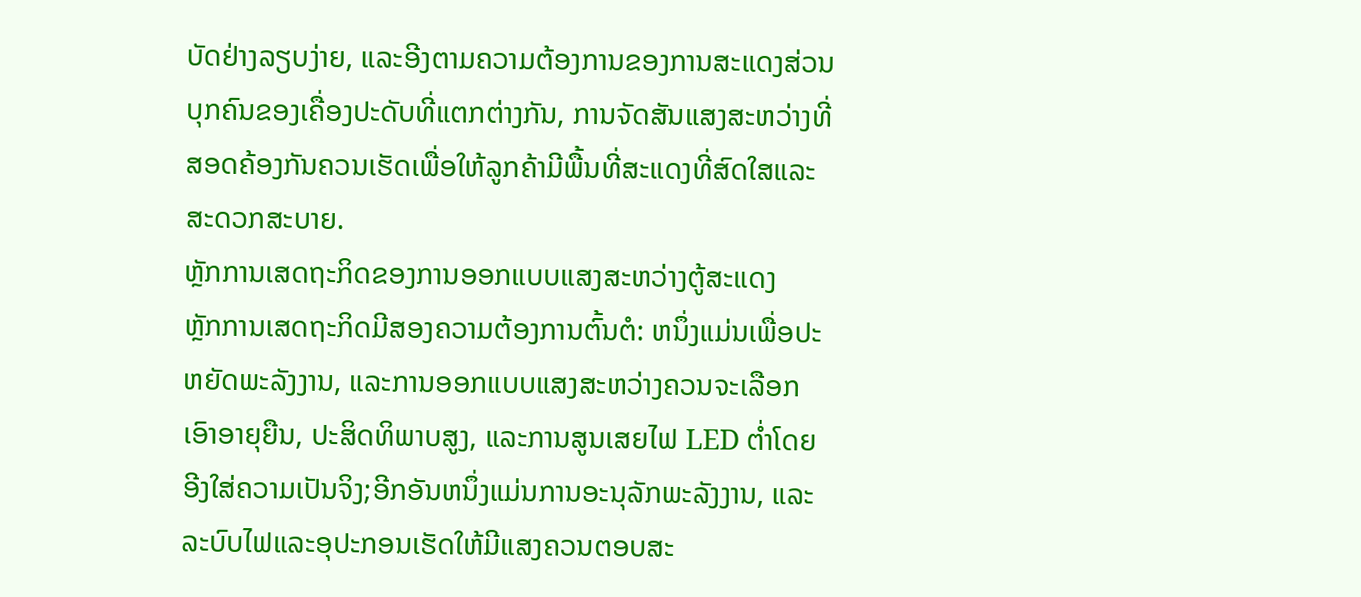ບັດຢ່າງລຽບງ່າຍ, ແລະອີງຕາມຄວາມຕ້ອງການຂອງການສະແດງສ່ວນບຸກຄົນຂອງເຄື່ອງປະດັບທີ່ແຕກຕ່າງກັນ, ການຈັດສັນແສງສະຫວ່າງທີ່ສອດຄ້ອງກັນຄວນເຮັດເພື່ອໃຫ້ລູກຄ້າມີພື້ນທີ່ສະແດງທີ່ສົດໃສແລະສະດວກສະບາຍ.
ຫຼັກການເສດຖະກິດຂອງການອອກແບບແສງສະຫວ່າງຕູ້ສະແດງ
ຫຼັກການເສດຖະກິດມີສອງຄວາມຕ້ອງການຕົ້ນຕໍ: ຫນຶ່ງແມ່ນເພື່ອປະຫຍັດພະລັງງານ, ແລະການອອກແບບແສງສະຫວ່າງຄວນຈະເລືອກເອົາອາຍຸຍືນ, ປະສິດທິພາບສູງ, ແລະການສູນເສຍໄຟ LED ຕ່ຳໂດຍອີງໃສ່ຄວາມເປັນຈິງ;ອີກອັນຫນຶ່ງແມ່ນການອະນຸລັກພະລັງງານ, ແລະລະບົບໄຟແລະອຸປະກອນເຮັດໃຫ້ມີແສງຄວນຕອບສະ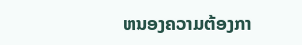ຫນອງຄວາມຕ້ອງກາ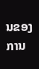ນຂອງການ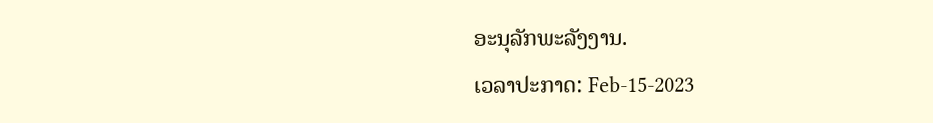ອະນຸລັກພະລັງງານ.
ເວລາປະກາດ: Feb-15-2023